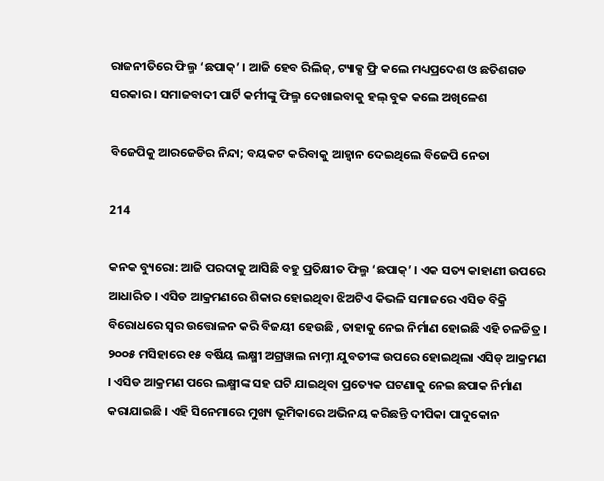ରାଜନୀତିରେ ଫିଲ୍ମ ‘ଛପାକ୍’ । ଆଜି ହେବ ରିଲିଜ୍, ଟ୍ୟାକ୍ସ ଫ୍ରି କଲେ ମଧ୍ୟପ୍ରଦେଶ ଓ ଛତିଶଗଡ ସରକାର । ସମାଜବାଦୀ ପାର୍ଟି କର୍ମୀଙ୍କୁ ଫିଲ୍ମ ଦେଖାଇବାକୁ ହଲ୍ ବୁକ କଲେ ଅଖିଳେଶ

ବିଜେପିକୁ ଆରଜେଡିର ନିନ୍ଦା; ବୟକଟ କରିବାକୁ ଆହ୍ୱାନ ଦେଇଥିଲେ ବିଜେପି ନେତା

214

କନକ ବ୍ୟୁରୋ: ଆଜି ପରଦାକୁ ଆସିଛି ବହୁ ପ୍ରତିକ୍ଷୀତ ଫିଲ୍ମ ‘ଛପାକ୍’ । ଏକ ସତ୍ୟ କାହାଣୀ ଉପରେ ଆଧାରିତ । ଏସିଡ ଆକ୍ରମଣରେ ଶିକାର ହୋଇଥିବା ଝିଅଟିଏ କିଭଳି ସମାଜରେ ଏସିଡ ବିକ୍ରି ବିରୋଧରେ ସ୍ୱର ଉତ୍ତୋଳନ କରି ବିଜୟୀ ହେଉଛି , ତାହାକୁ ନେଇ ନିର୍ମାଣ ହୋଇଛି ଏହି ଚଳଚ୍ଚିତ୍ର । ୨୦୦୫ ମସିହାରେ ୧୫ ବର୍ଷିୟ ଲକ୍ଷ୍ମୀ ଅଗ୍ରୱାଲ ନାମ୍ନୀ ଯୁବତୀଙ୍କ ଉପରେ ହୋଇଥିଲା ଏସିଡ୍ ଆକ୍ରମଣ । ଏସିଡ ଆକ୍ରମଣ ପରେ ଲକ୍ଷ୍ମୀଙ୍କ ସହ ଘଟି ଯାଇଥିବା ପ୍ରତ୍ୟେକ ଘଟଣାକୁ ନେଇ ଛପାକ ନିର୍ମାଣ କରାଯାଇଛି । ଏହି ସିନେମାରେ ମୁଖ୍ୟ ଭୂମିକାରେ ଅଭିନୟ କରିଛନ୍ତି ଦୀପିକା ପାଦୁକୋନ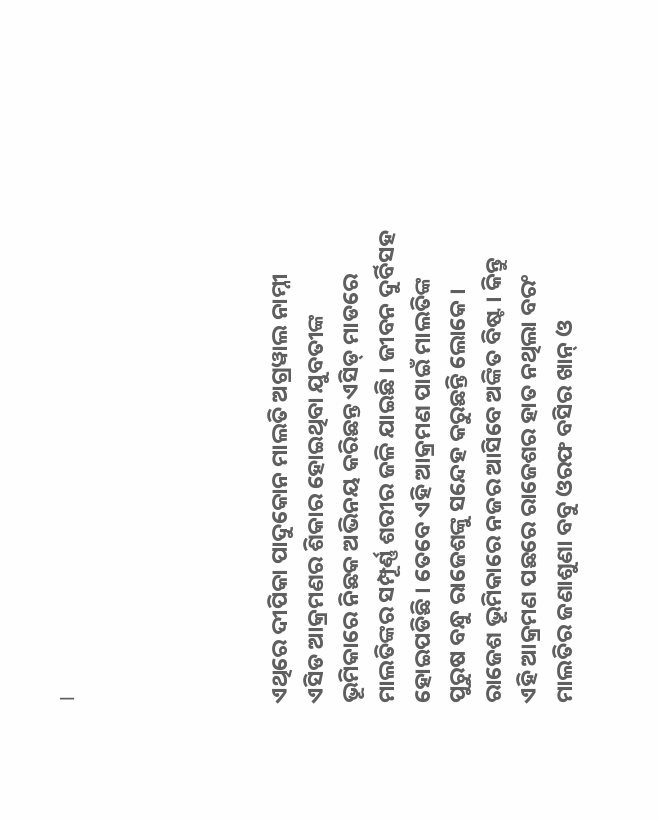।





ଏଥିରେ ଦୀପିକା ପାଦୁକୋନ ମାଲତି ଅଗ୍ରୱାଲ ନାମ୍ନୀ ଏସିଡ ଆକ୍ରମଣର ଶିକାର ହୋଇଥିବା ଯୁବତୀଙ୍କ ଭୂମିକାରେ ନିଛକ ଅଭିନୟ କରିଛନ୍ତ ଏସିଡ୍ ମାଡରେ ମାଲତିଙ୍କର ସମ୍ପୂର୍ଣ୍ଣ ଶରୀର ଜଳି ଯାଇଛି । ଜୀବନ ଦୁର୍ବିସହ ହୋଇପଡିଛି । ତେବେ ଏହି ଆକ୍ରମଣ ପାଇଁ ମାଲତିଙ୍କ ପୁରୁଷ ବନ୍ଧୁ ରାଜେଶଙ୍କୁ ସନ୍ଦେହ କରୁଛନ୍ତି ଲୋକେ । ରାଜେଶ ଭୂମିକାରେ ନଜର ଆସିବେ ଅଙ୍କିତ ବିଷ୍ଟ । କିନ୍ତୁ ଏହି ଆକ୍ରମଣ ପଛରେ ରାଜେଶର ହାତ ନଥିଲା ବରଂ ମାଲତିର ଜଣାଶୁଣା ବବୁ ଓରଫ ବସିର ଖାନ୍ ଓ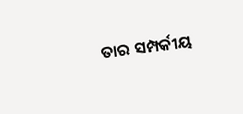ତାର ସମ୍ପର୍କୀୟ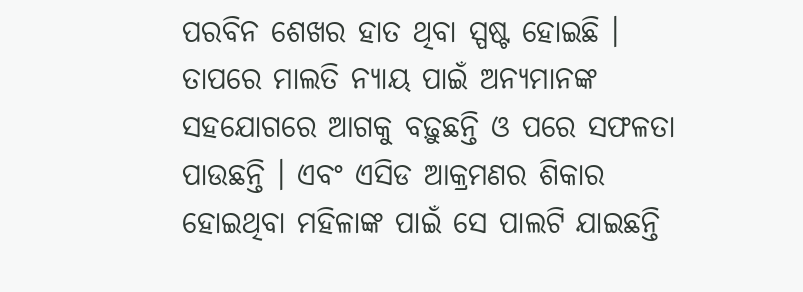ପରବିନ ଶେଖର ହାତ ଥିବା ସ୍ପଷ୍ଟ ହୋଇଛି । ତାପରେ ମାଲତି ନ୍ୟାୟ ପାଇଁ ଅନ୍ୟମାନଙ୍କ ସହଯୋଗରେ ଆଗକୁ ବଢ଼ୁଛନ୍ତି ଓ ପରେ ସଫଳତା ପାଉଛନ୍ତି । ଏବଂ ଏସିଡ ଆକ୍ରମଣର ଶିକାର ହୋଇଥିବା ମହିଳାଙ୍କ ପାଇଁ ସେ ପାଲଟି ଯାଇଛନ୍ତି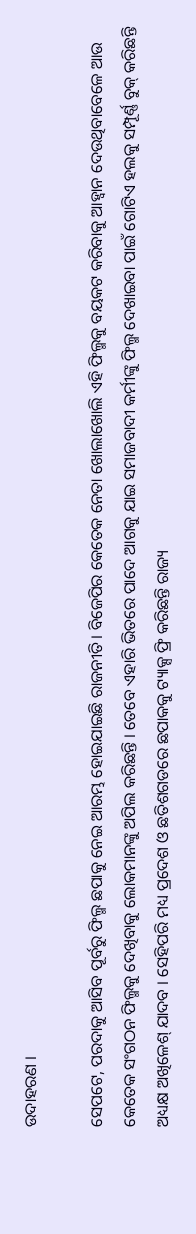ଉଦାହରଣ ।

ସେପଟେ, ପରଦାକୁ ଆସିବ ପୂର୍ବରୁ ଫିଲ୍ମ ଛପାକୁ ନେଇ ଆରମ୍ଭ ହୋଇଯାଇଛି ରାଜନୀତି । ବିଜେପିର କେତେକ ନେତା ଖୋଲାଖୋଲି ଏହି ଫିଲ୍ମକୁ ବୟକଟ କରିବାକୁ ଆହ୍ୱାନ ଦେଉଥିବାବେଳେ ଆଉ କେତେକ ସଂଗଠନ ଫିଲ୍ମକୁ ଦେଖିବାକୁ ଲୋକମାନଙ୍କୁ ଅପିଲ କରିଛନ୍ତି । ତେବେ ଏହାରି ଭିତରେ ପାଦେ ଆଗକୁ ଯାଇ ସମାଜବାଦୀ କର୍ମୀଙ୍କୁ ଫିଲ୍ମ ଦେଖାଇବା ପାଇଁ ଗୋଟିଏ ହଲକୁ ସମ୍ପୂର୍ଣ୍ଣ ବୁକ୍ କରିଛନ୍ତି ଅଧ୍ୟକ୍ଷ ଅଖିଳେଶ୍ ଯାଦବ । ସେହିପରି ମଧ୍ୟ ପ୍ରଦେଶ ଓ ଛତିଶଗଡରେ ଛପାକକୁ ଟ୍ୟାକ୍ସ ଫ୍ରି କରିଛନ୍ତି ରାଜ୍ୟ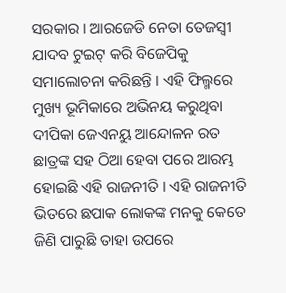ସରକାର । ଆରଜେଡି ନେତା ତେଜସ୍ୱୀ ଯାଦବ ଟୁଇଟ୍ କରି ବିଜେପିକୁ ସମାଲୋଚନା କରିଛନ୍ତି । ଏହି ଫିଲ୍ମରେ ମୁଖ୍ୟ ଭୂମିକାରେ ଅଭିନୟ କରୁଥିବା ଦୀପିକା ଜେଏନୟୁ ଆନ୍ଦୋଳନ ରତ ଛାତ୍ରଙ୍କ ସହ ଠିଆ ହେବା ପରେ ଆରମ୍ଭ ହୋଇଛି ଏହି ରାଜନୀତି । ଏହି ରାଜନୀତି ଭିତରେ ଛପାକ ଲୋକଙ୍କ ମନକୁ କେତେ ଜିଣି ପାରୁଛି ତାହା ଉପରେ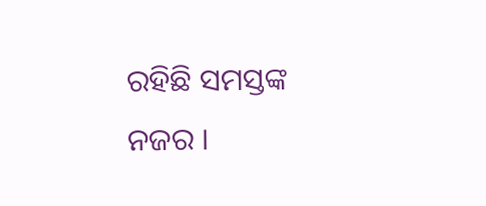ରହିଛି ସମସ୍ତଙ୍କ ନଜର ।